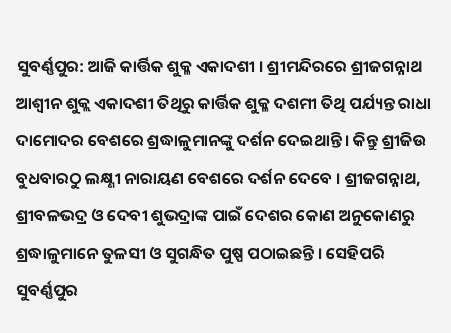ସୁବର୍ଣ୍ଣପୁର: ଆଜି କାର୍ତ୍ତିକ ଶୁକ୍ଳ ଏକାଦଶୀ । ଶ୍ରୀମନ୍ଦିରରେ ଶ୍ରୀଜଗନ୍ନାଥ ଆଶ୍ବୀନ ଶୁକ୍ଲ ଏକାଦଶୀ ତିଥିରୁ କାର୍ତ୍ତିକ ଶୁକ୍ଳ ଦଶମୀ ତିଥି ପର୍ଯ୍ୟନ୍ତ ରାଧା ଦାମୋଦର ବେଶରେ ଶ୍ରଦ୍ଧାଳୁମାନଙ୍କୁ ଦର୍ଶନ ଦେଇଥାନ୍ତି । କିନ୍ତୁ ଶ୍ରୀଜିଉ ବୁଧବାରଠୁ ଲକ୍ଷ୍ଣୀ ନାରାୟଣ ବେଶରେ ଦର୍ଶନ ଦେବେ । ଶ୍ରୀଜଗନ୍ନାଥ, ଶ୍ରୀବଳଭଦ୍ର ଓ ଦେବୀ ଶୁଭଦ୍ରାଙ୍କ ପାଇଁ ଦେଶର କୋଣ ଅନୁକୋଣରୁ ଶ୍ରଦ୍ଧାଳୁମାନେ ତୁଳସୀ ଓ ସୁଗନ୍ଧିତ ପୁଷ୍ପ ପଠାଇଛନ୍ତି । ସେହିପରି ସୁବର୍ଣ୍ଣପୁର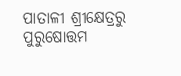ପାତାଳୀ ଶ୍ରୀକ୍ଷେତ୍ରରୁ ପୁରୁଷୋତ୍ତମ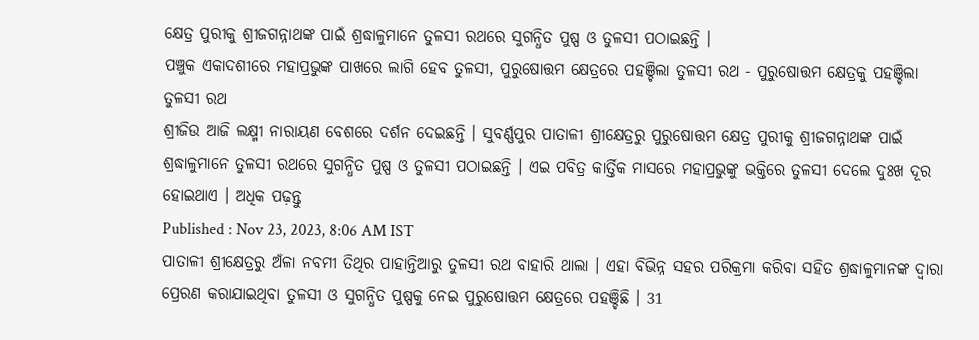କ୍ଷେତ୍ର ପୁରୀକୁ ଶ୍ରୀଜଗନ୍ନାଥଙ୍କ ପାଇଁ ଶ୍ରଦ୍ଧାଳୁମାନେ ତୁଳସୀ ରଥରେ ସୁଗନ୍ଧିତ ପୁଷ୍ପ ଓ ତୁଳସୀ ପଠାଇଛନ୍ତି ।
ପଞ୍ଚୁକ ଏକାଦଶୀରେ ମହାପ୍ରଭୁଙ୍କ ପାଖରେ ଲାଗି ହେବ ତୁଳସୀ, ପୁରୁଷୋତ୍ତମ କ୍ଷେତ୍ରରେ ପହଞ୍ଚିଲା ତୁଳସୀ ରଥ - ପୁରୁଷୋତ୍ତମ କ୍ଷେତ୍ରକୁ ପହଞ୍ଚିଲା ତୁଳସୀ ରଥ
ଶ୍ରୀଜିଉ ଆଜି ଲକ୍ଷ୍ମୀ ନାରାୟଣ ବେଶରେ ଦର୍ଶନ ଦେଇଛନ୍ତି । ସୁବର୍ଣ୍ଣପୁର ପାତାଳୀ ଶ୍ରୀକ୍ଷେତ୍ରରୁ ପୁରୁଷୋତ୍ତମ କ୍ଷେତ୍ର ପୁରୀକୁ ଶ୍ରୀଜଗନ୍ନାଥଙ୍କ ପାଇଁ ଶ୍ରଦ୍ଧାଳୁମାନେ ତୁଳସୀ ରଥରେ ସୁଗନ୍ଧିତ ପୁଷ୍ପ ଓ ତୁଳସୀ ପଠାଇଛନ୍ତି । ଏଇ ପବିତ୍ର କାର୍ତ୍ତିକ ମାସରେ ମହାପ୍ରଭୁଙ୍କୁ ଭକ୍ତିରେ ତୁଳସୀ ଦେଲେ ଦୁଃଖ ଦୂର ହୋଇଥାଏ । ଅଧିକ ପଢ଼ନ୍ତୁ
Published : Nov 23, 2023, 8:06 AM IST
ପାତାଳୀ ଶ୍ରୀକ୍ଷେତ୍ରରୁ ଅଁଳା ନବମୀ ତିଥିର ପାହାନ୍ତିଆରୁ ତୁଳସୀ ରଥ ବାହାରି ଥାଲା । ଏହା ବିଭିନ୍ନ ସହର ପରିକ୍ରମା କରିବା ସହିତ ଶ୍ରଦ୍ଧାଳୁମାନଙ୍କ ଦ୍ବାରା ପ୍ରେରଣ କରାଯାଇଥିବା ତୁଳସୀ ଓ ସୁଗନ୍ଧିତ ପୁଷ୍ପକୁ ନେଇ ପୁରୁଷୋତ୍ତମ କ୍ଷେତ୍ରରେ ପହଞ୍ଚିଛି । 31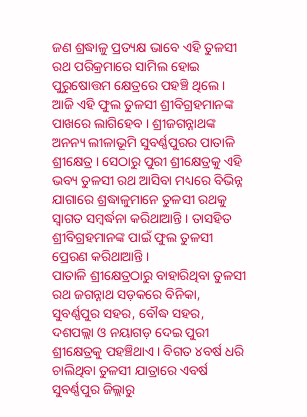ଜଣ ଶ୍ରଦ୍ଧାଳୁ ପ୍ରତ୍ୟକ୍ଷ ଭାବେ ଏହି ତୁଳସୀ ରଥ ପରିକ୍ରମାରେ ସାମିଲ ହୋଇ ପୁରୁଷୋତ୍ତମ କ୍ଷେତ୍ରରେ ପହଞ୍ଚି ଥିଲେ । ଆଜି ଏହି ଫୁଲ ତୁଳସୀ ଶ୍ରୀବିଗ୍ରହମାନଙ୍କ ପାଖରେ ଲାଗିହେବ । ଶ୍ରୀଜଗନ୍ନାଥଙ୍କ ଅନନ୍ୟ ଲୀଳାଭୂମି ସୁବର୍ଣ୍ଣପୁରର ପାତାଳି ଶ୍ରୀକ୍ଷେତ୍ର । ସେଠାରୁ ପୁରୀ ଶ୍ରୀକ୍ଷେତ୍ରକୁ ଏହି ଭବ୍ୟ ତୁଳସୀ ରଥ ଆସିବା ମଧ୍ୟରେ ବିଭିନ୍ନ ଯାଗାରେ ଶ୍ରଦ୍ଧାଳୁମାନେ ତୁଳସୀ ରଥକୁ ସ୍ବାଗତ ସମ୍ବର୍ଦ୍ଧନା କରିଥାଆନ୍ତି । ତାସହିତ ଶ୍ରୀବିଗ୍ରହମାନଙ୍କ ପାଇଁ ଫୁଲ ତୁଳସୀ ପ୍ରେରଣ କରିଥାଆନ୍ତି ।
ପାତାଳି ଶ୍ରୀକ୍ଷେତ୍ରଠାରୁ ବାହାରିଥିବା ତୁଳସୀ ରଥ ଜଗନ୍ନାଥ ସଡ଼କରେ ବିନିକା, ସୁବର୍ଣ୍ଣପୁର ସହର, ବୌଦ୍ଧ ସହର, ଦଶପଲ୍ଲା ଓ ନୟାଗଡ଼ ଦେଇ ପୁରୀ ଶ୍ରୀକ୍ଷେତ୍ରକୁ ପହଞ୍ଚିଥାଏ । ବିଗତ ୪ବର୍ଷ ଧରି ଚାଲିଥିବା ତୁଳସୀ ଯାତ୍ରାରେ ଏବର୍ଷ ସୁବର୍ଣ୍ଣପୁର ଜିଲ୍ଲାରୁ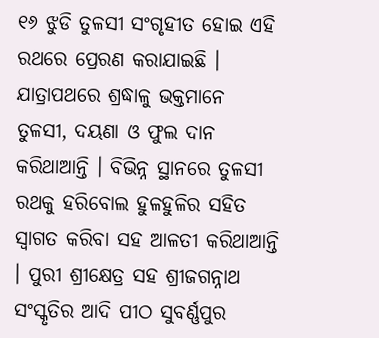୧୬ ଝୁଡି ତୁଳସୀ ସଂଗୃହୀତ ହୋଇ ଏହି ରଥରେ ପ୍ରେରଣ କରାଯାଇଛି । ଯାତ୍ରାପଥରେ ଶ୍ରଦ୍ଧାଳୁ ଭକ୍ତମାନେ ତୁଳସୀ, ଦୟଣା ଓ ଫୁଲ ଦାନ କରିଥାଆନ୍ତି । ବିଭିନ୍ନ ସ୍ଥାନରେ ତୁଳସୀ ରଥକୁ ହରିବୋଲ ହୁଳହୁଳିର ସହିତ ସ୍ବାଗତ କରିବା ସହ ଆଳତୀ କରିଥାଆନ୍ତି । ପୁରୀ ଶ୍ରୀକ୍ଷେତ୍ର ସହ ଶ୍ରୀଜଗନ୍ନାଥ ସଂସ୍କୃତିର ଆଦି ପୀଠ ସୁବର୍ଣ୍ଣପୁର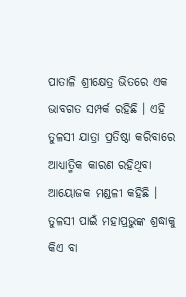ପାତାଳି ଶ୍ରୀକ୍ଷେତ୍ର ଭିତରେ ଏକ ଭାବଗତ ସମ୍ପର୍କ ରହିଛି । ଏହି ତୁଳସୀ ଯାତ୍ରା ପ୍ରତିଷ୍ଠା କରିବାରେ ଆଧ୍ୟାତ୍ମିକ କାରଣ ରହିଥିବା ଆୟୋଜକ ମଣ୍ଡଳୀ କହିଛି । ତୁଳସୀ ପାଇଁ ମହାପ୍ରଭୁଙ୍କ ଶ୍ରଦ୍ଧାକୁ କିଏ ବା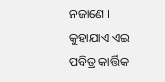ନଜାଣେ । କୁହାଯାଏ ଏଇ ପବିତ୍ର କାର୍ତ୍ତିକ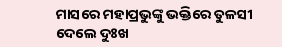ମାସରେ ମହାପ୍ରଭୁଙ୍କୁ ଭକ୍ତିରେ ତୁଳସୀ ଦେଲେ ଦୁଃଖ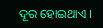ଦୂର ହୋଇଥାଏ ।